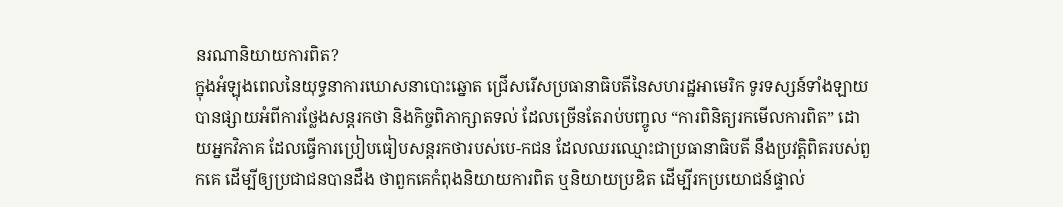នរណានិយាយការពិត?
ក្នុងអំឡុងពេលនៃយុទ្ធនាការឃោសនាបោះឆ្នោត ជ្រើសរើសប្រធានាធិបតីនៃសហរដ្ឋអាមេរិក ទូរទស្សន៍ទាំងឡាយបានផ្សាយអំពីការថ្លែងសន្តរកថា និងកិច្ចពិភាក្សាតទល់ ដែលច្រើនតែរាប់បញ្ចូល “ការពិនិត្យរកមើលការពិត” ដោយអ្នកវិភាគ ដែលធ្វើការប្រៀបធៀបសន្តរកថារបស់បេ-កជន ដែលឈរឈ្មោះជាប្រធានាធិបតី នឹងប្រវត្តិពិតរបស់ពួកគេ ដើម្បីឲ្យប្រជាជនបានដឹង ថាពួកគេកំពុងនិយាយការពិត ឬនិយាយប្រឌិត ដើម្បីរកប្រយោជន៍ផ្ទាល់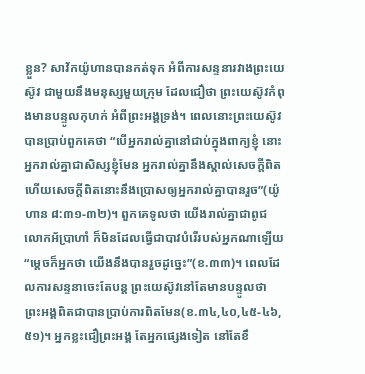ខ្លួន? សាវ័កយ៉ូហានបានកត់ទុក អំពីការសន្ទនារវាងព្រះយេស៊ូវ ជាមួយនឹងមនុស្សមួយក្រុម ដែលជឿថា ព្រះយេស៊ូវកំពុងមានបន្ទូលកុហក់ អំពីព្រះអង្គទ្រង់។ ពេលនោះព្រះយេស៊ូវបានប្រាប់ពួកគេថា “បើអ្នករាល់គ្នានៅជាប់ក្នុងពាក្យខ្ញុំ នោះអ្នករាល់គ្នាជាសិស្សខ្ញុំមែន អ្នករាល់គ្នានឹងស្គាល់សេចក្តីពិត ហើយសេចក្តីពិតនោះនឹងប្រោសឲ្យអ្នករាល់គ្នាបានរួច”(យ៉ូហាន ៨:៣១-៣២)។ ពួកគេទូលថា យើងរាល់គ្នាជាពូជលោកអ័ប្រាហាំ ក៏មិនដែលធ្វើជាបាវបំរើរបស់អ្នកណាឡើយ “ម្តេចក៏អ្នកថា យើងនឹងបានរួចដូច្នេះ”(ខ.៣៣)។ ពេលដែលការសន្ទនាចេះតែបន្ត ព្រះយេស៊ូវនៅតែមានបន្ទូលថា ព្រះអង្គពិតជាបានប្រាប់ការពិតមែន(ខ.៣៤,៤០,៤៥-៤៦,៥១)។ អ្នកខ្លះជឿព្រះអង្គ តែអ្នកផ្សេងទៀត នៅតែខឹ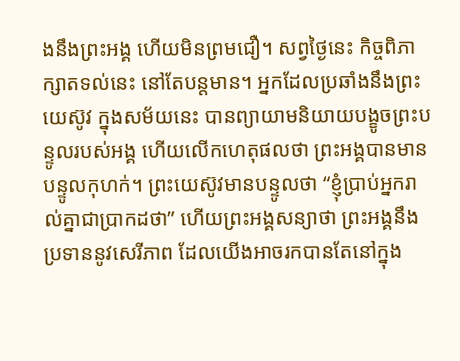ងនឹងព្រះអង្គ ហើយមិនព្រមជឿ។ សព្វថ្ងៃនេះ កិច្ចពិភាក្សាតទល់នេះ នៅតែបន្តមាន។ អ្នកដែលប្រឆាំងនឹងព្រះយេស៊ូវ ក្នុងសម័យនេះ បានព្យាយាមនិយាយបង្ខូចព្រះបន្ទូលរបស់អង្គ ហើយលើកហេតុផលថា ព្រះអង្គបានមានបន្ទូលកុហក់។ ព្រះយេស៊ូវមានបន្ទូលថា “ខ្ញុំប្រាប់អ្នករាល់គ្នាជាប្រាកដថា” ហើយព្រះអង្គសន្យាថា ព្រះអង្គនឹងប្រទាននូវសេរីភាព ដែលយើងអាចរកបានតែនៅក្នុង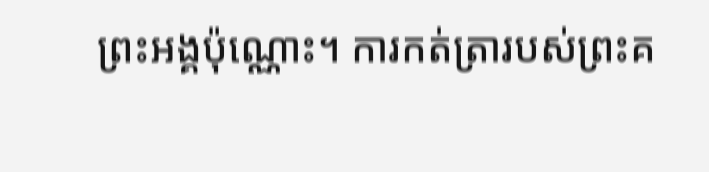ព្រះអង្គប៉ុណ្ណោះ។ ការកត់ត្រារបស់ព្រះគ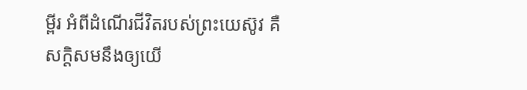ម្ពីរ អំពីដំណើរជីវិតរបស់ព្រះយេស៊ូវ គឺសក្តិសមនឹងឲ្យយើ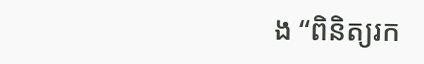ង “ពិនិត្យរក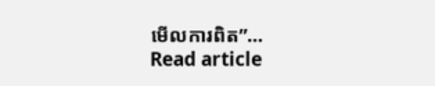មើលការពិត”…
Read article